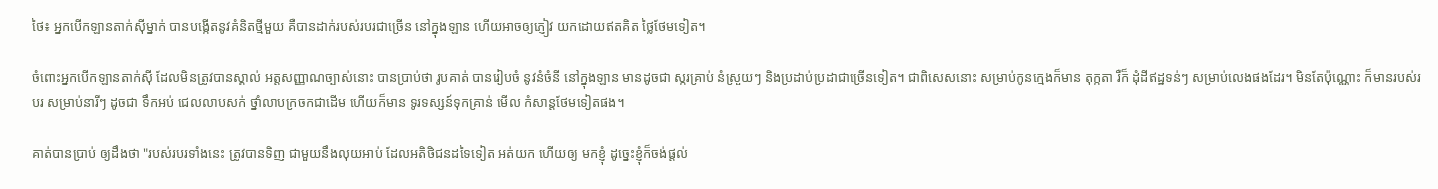ថៃ៖ អ្នកបើកឡានតាក់ស៊ីម្នាក់ បានបង្កើតនូវគំនិតថ្មីមួយ គឺបានដាក់របស់របរជាច្រើន នៅក្នុងឡាន ហើយអាចឲ្យភ្ញៀវ យកដោយឥតគិត ថ្លៃថែមទៀត។

ចំពោះអ្នកបើកឡានតាក់ស៊ី ដែលមិនត្រូវបានស្គាល់ អត្តសញ្ញាណច្បាស់នោះ បានប្រាប់ថា រូបគាត់ បានរៀបចំ នូវនំចំនី នៅក្នុងឡាន មានដូចជា ស្ករគ្រាប់ នំស្រួយៗ និងប្រដាប់ប្រដាជាច្រើនទៀត។ ជាពិសេសនោះ សម្រាប់កូនក្មេងក៏មាន តុក្កតា រឺក៏ ដុំដីឥដ្ឋទន់ៗ សម្រាប់លេងផងដែរ។ មិនតែប៉ុណ្ណោះ ក៏មានរបស់របរ សម្រាប់នារីៗ ដូចជា ទឹកអប់ ជេលលាបសក់ ថ្នាំលាបក្រចកជាដើម ហើយក៏មាន ទូរទស្សន៍ទុកគ្រាន់ មើល កំសាន្តថែមទៀតផង។

គាត់បានប្រាប់ ឲ្យដឹងថា "របស់របរទាំងនេះ ត្រូវបានទិញ ជាមួយនឹងលុយអាប់ ដែលអតិថិជនដទៃទៀត អត់យក ហើយឲ្យ មកខ្ញុំ ដូច្នេះខ្ញុំក៏ចង់ផ្តល់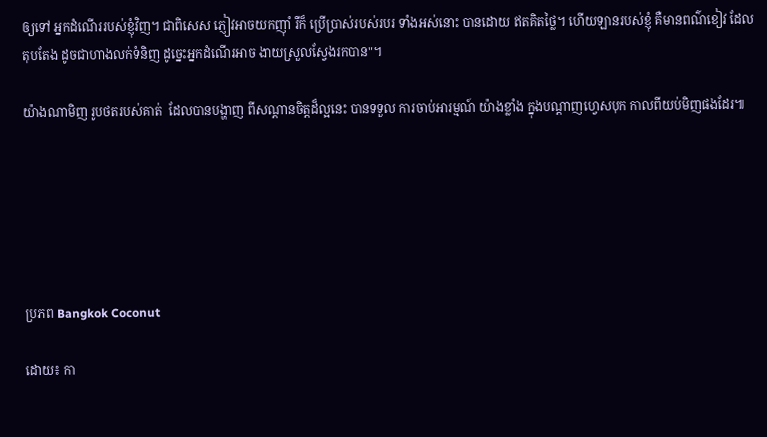ឲ្យទៅ អ្នកដំណើររបស់ខ្ញុំវិញ។ ជាពិសេស ភ្ញៀវអាចយកញ៉ាំ រឺក៏ ប្រើប្រាស់របស់របរ ទាំងអស់នោះ បានដោយ ឥតគិតថ្លៃ។ ហើយឡានរបស់ខ្ញុំ គឺមានពណ៌ខៀវ ដែលតុបតែង ដូចជាហាងលក់ទំនិញ ដូច្នេះអ្នកដំណើរអាច ងាយស្រួលស្វែងរកបាន"។

យ៉ាងណាមិញ រូបថតរបស់គាត់  ដែលបានបង្ហាញ ពីសណ្តានចិត្តដ៏ល្អនេះ បានទទួល ការចាប់អារម្មណ៍ យ៉ាងខ្លាំង ក្នុងបណ្តាញហ្វេសបុក កាលពីយប់មិញផងដែរ៕






ប្រភព Bangkok Coconut

ដោយ៖ កា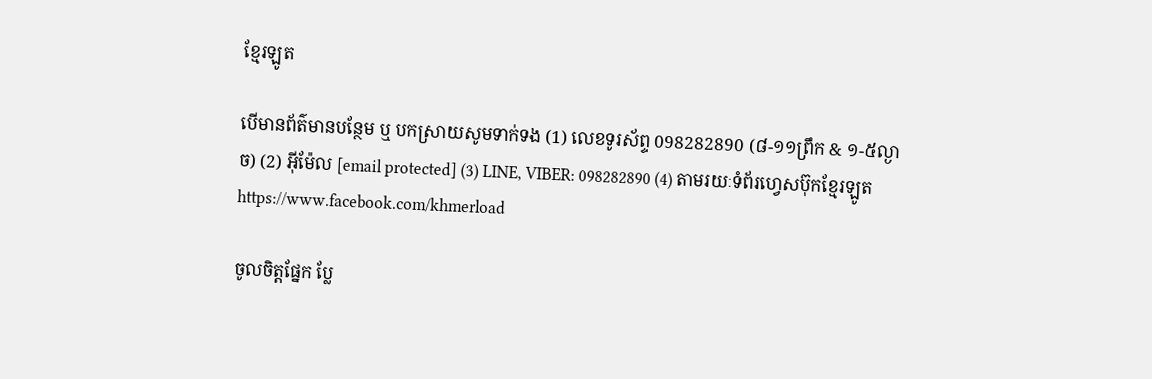ខ្មែរឡូត

បើមានព័ត៌មានបន្ថែម ឬ បកស្រាយសូមទាក់ទង (1) លេខទូរស័ព្ទ 098282890 (៨-១១ព្រឹក & ១-៥ល្ងាច) (2) អ៊ីម៉ែល [email protected] (3) LINE, VIBER: 098282890 (4) តាមរយៈទំព័រហ្វេសប៊ុកខ្មែរឡូត https://www.facebook.com/khmerload

ចូលចិត្តផ្នែក ប្លែ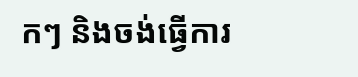កៗ និងចង់ធ្វើការ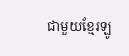ជាមួយខ្មែរឡូ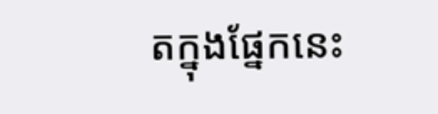តក្នុងផ្នែកនេះ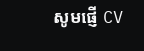សូមផ្ញើ CV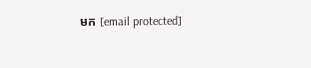មក [email protected]